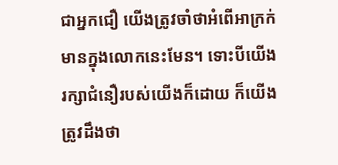ជាអ្នកជឿ យើងត្រូវចាំថាអំពើអាក្រក់មានក្នុងលោកនេះមែន។ ទោះបីយើងរក្សាជំនឿរបស់យើងក៏ដោយ ក៏យើងត្រូវដឹងថា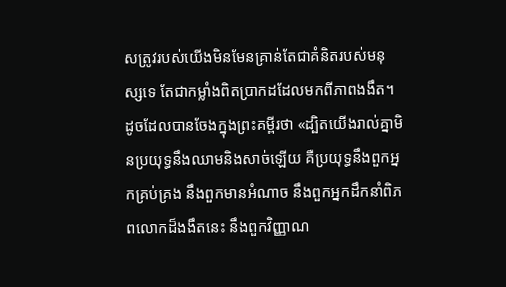សត្រូវរបស់យើងមិនមែនគ្រាន់តែជាគំនិតរបស់មនុស្សទេ តែជាកម្លាំងពិតប្រាកដដែលមកពីភាពងងឹត។ ដូចដែលបានចែងក្នុងព្រះគម្ពីរថា «ដ្បិតយើងរាល់គ្នាមិនប្រយុទ្ធនឹងឈាមនិងសាច់ឡើយ គឺប្រយុទ្ធនឹងពួកអ្នកគ្រប់គ្រង នឹងពួកមានអំណាច នឹងពួកអ្នកដឹកនាំពិភពលោកដ៏ងងឹតនេះ នឹងពួកវិញ្ញាណ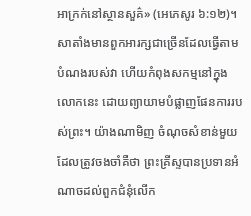អាក្រក់នៅស្ថានសួគ៌» (អេភេសូរ ៦:១២)។
សាតាំងមានពួកអារក្សជាច្រើនដែលធ្វើតាមបំណងរបស់វា ហើយកំពុងសកម្មនៅក្នុងលោកនេះ ដោយព្យាយាមបំផ្លាញផែនការរបស់ព្រះ។ យ៉ាងណាមិញ ចំណុចសំខាន់មួយដែលត្រូវចងចាំគឺថា ព្រះគ្រីស្ទបានប្រទានអំណាចដល់ពួកជំនុំលើក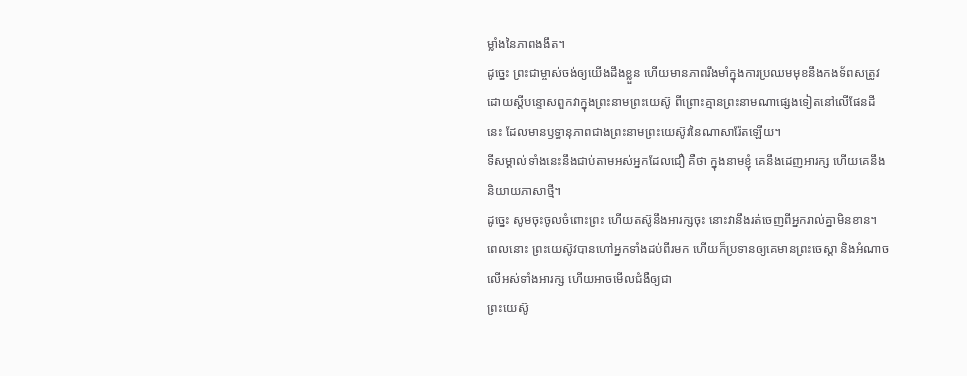ម្លាំងនៃភាពងងឹត។
ដូច្នេះ ព្រះជាម្ចាស់ចង់ឲ្យយើងដឹងខ្លួន ហើយមានភាពរឹងមាំក្នុងការប្រឈមមុខនឹងកងទ័ពសត្រូវ ដោយស្តីបន្ទោសពួកវាក្នុងព្រះនាមព្រះយេស៊ូ ពីព្រោះគ្មានព្រះនាមណាផ្សេងទៀតនៅលើផែនដីនេះ ដែលមានឫទ្ធានុភាពជាងព្រះនាមព្រះយេស៊ូវនៃណាសារ៉ែតឡើយ។
ទីសម្គាល់ទាំងនេះនឹងជាប់តាមអស់អ្នកដែលជឿ គឺថា ក្នុងនាមខ្ញុំ គេនឹងដេញអារក្ស ហើយគេនឹងនិយាយភាសាថ្មី។
ដូច្នេះ សូមចុះចូលចំពោះព្រះ ហើយតស៊ូនឹងអារក្សចុះ នោះវានឹងរត់ចេញពីអ្នករាល់គ្នាមិនខាន។
ពេលនោះ ព្រះយេស៊ូវបានហៅអ្នកទាំងដប់ពីរមក ហើយក៏ប្រទានឲ្យគេមានព្រះចេស្តា និងអំណាចលើអស់ទាំងអារក្ស ហើយអាចមើលជំងឺឲ្យជា
ព្រះយេស៊ូ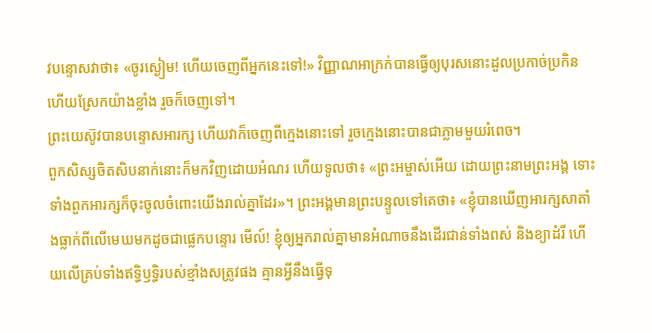វបន្ទោសវាថា៖ «ចូរស្ងៀម! ហើយចេញពីអ្នកនេះទៅ!» វិញ្ញាណអាក្រក់បានធ្វើឲ្យបុរសនោះដួលប្រកាច់ប្រកិន ហើយស្រែកយ៉ាងខ្លាំង រួចក៏ចេញទៅ។
ព្រះយេស៊ូវបានបន្ទោសអារក្ស ហើយវាក៏ចេញពីក្មេងនោះទៅ រួចក្មេងនោះបានជាភ្លាមមួយរំពេច។
ពួកសិស្សចិតសិបនាក់នោះក៏មកវិញដោយអំណរ ហើយទូលថា៖ «ព្រះអម្ចាស់អើយ ដោយព្រះនាមព្រះអង្គ ទោះទាំងពួកអារក្សក៏ចុះចូលចំពោះយើងរាល់គ្នាដែរ»។ ព្រះអង្គមានព្រះបន្ទូលទៅគេថា៖ «ខ្ញុំបានឃើញអារក្សសាតាំងធ្លាក់ពីលើមេឃមកដូចជាផ្លេកបន្ទោរ មើល៍! ខ្ញុំឲ្យអ្នករាល់គ្នាមានអំណាចនឹងដើរជាន់ទាំងពស់ និងខ្យាដំរី ហើយលើគ្រប់ទាំងឥទ្ធិឫទ្ធិរបស់ខ្មាំងសត្រូវផង គ្មានអ្វីនឹងធ្វើទុ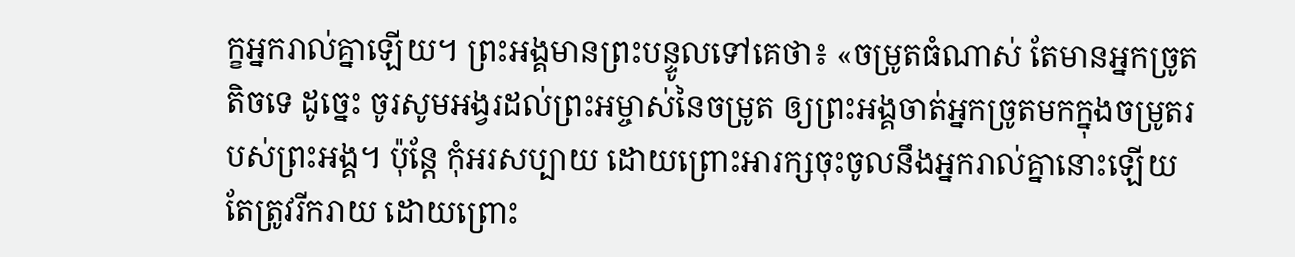ក្ខអ្នករាល់គ្នាឡើយ។ ព្រះអង្គមានព្រះបន្ទូលទៅគេថា៖ «ចម្រូតធំណាស់ តែមានអ្នកច្រូតតិចទេ ដូច្នេះ ចូរសូមអង្វរដល់ព្រះអម្ចាស់នៃចម្រូត ឲ្យព្រះអង្គចាត់អ្នកច្រូតមកក្នុងចម្រូតរបស់ព្រះអង្គ។ ប៉ុន្តែ កុំអរសប្បាយ ដោយព្រោះអារក្សចុះចូលនឹងអ្នករាល់គ្នានោះឡើយ តែត្រូវរីករាយ ដោយព្រោះ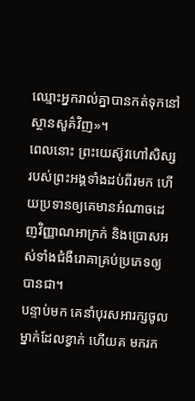ឈ្មោះអ្នករាល់គ្នាបានកត់ទុកនៅស្ថានសួគ៌វិញ»។
ពេលនោះ ព្រះយេស៊ូវហៅសិស្សរបស់ព្រះអង្គទាំងដប់ពីរមក ហើយប្រទានឲ្យគេមានអំណាចដេញវិញ្ញាណអាក្រក់ និងប្រោសអស់ទាំងជំងឺរោគាគ្រប់ប្រភេទឲ្យបានជា។
បន្ទាប់មក គេនាំបុរសអារក្សចូលម្នាក់ដែលខ្វាក់ ហើយគ មករក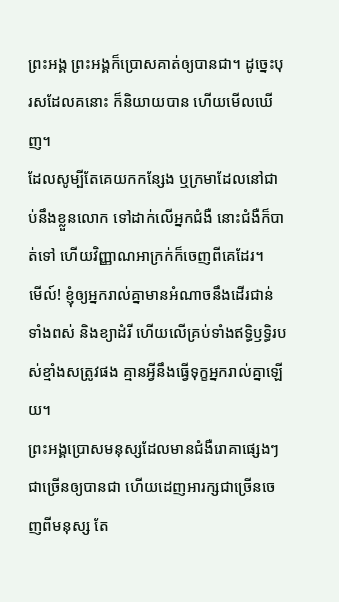ព្រះអង្គ ព្រះអង្គក៏ប្រោសគាត់ឲ្យបានជា។ ដូច្នេះបុរសដែលគនោះ ក៏និយាយបាន ហើយមើលឃើញ។
ដែលសូម្បីតែគេយកកន្សែង ឬក្រមាដែលនៅជាប់នឹងខ្លួនលោក ទៅដាក់លើអ្នកជំងឺ នោះជំងឺក៏បាត់ទៅ ហើយវិញ្ញាណអាក្រក់ក៏ចេញពីគេដែរ។
មើល៍! ខ្ញុំឲ្យអ្នករាល់គ្នាមានអំណាចនឹងដើរជាន់ទាំងពស់ និងខ្យាដំរី ហើយលើគ្រប់ទាំងឥទ្ធិឫទ្ធិរបស់ខ្មាំងសត្រូវផង គ្មានអ្វីនឹងធ្វើទុក្ខអ្នករាល់គ្នាឡើយ។
ព្រះអង្គប្រោសមនុស្សដែលមានជំងឺរោគាផ្សេងៗជាច្រើនឲ្យបានជា ហើយដេញអារក្សជាច្រើនចេញពីមនុស្ស តែ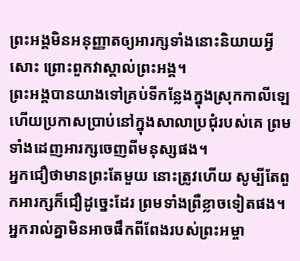ព្រះអង្គមិនអនុញ្ញាតឲ្យអារក្សទាំងនោះនិយាយអ្វីសោះ ព្រោះពួកវាស្គាល់ព្រះអង្គ។
ព្រះអង្គបានយាងទៅគ្រប់ទីកន្លែងក្នុងស្រុកកាលីឡេ ហើយប្រកាសប្រាប់នៅក្នុងសាលាប្រជុំរបស់គេ ព្រមទាំងដេញអារក្សចេញពីមនុស្សផង។
អ្នកជឿថាមានព្រះតែមួយ នោះត្រូវហើយ សូម្បីតែពួកអារក្សក៏ជឿដូច្នេះដែរ ព្រមទាំងព្រឺខ្លាចទៀតផង។
អ្នករាល់គ្នាមិនអាចផឹកពីពែងរបស់ព្រះអម្ចា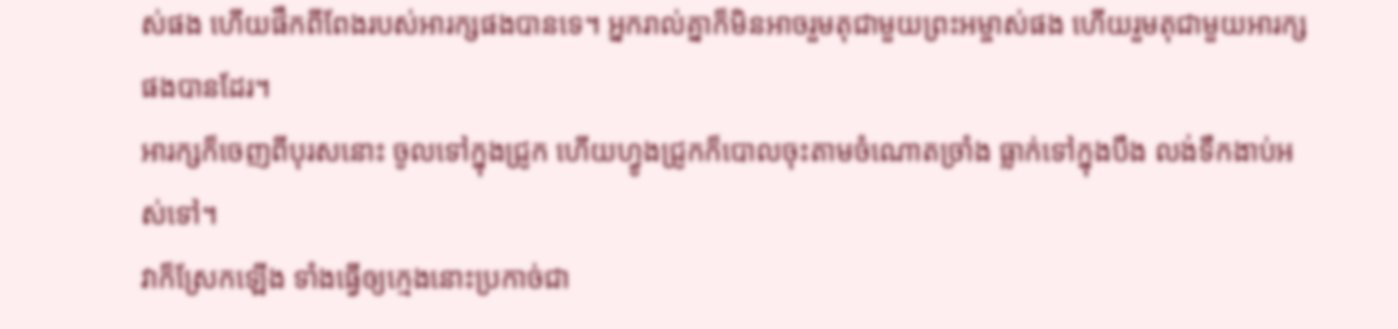ស់ផង ហើយផឹកពីពែងរបស់អារក្សផងបានទេ។ អ្នករាល់គ្នាក៏មិនអាចរួមតុជាមួយព្រះអម្ចាស់ផង ហើយរួមតុជាមួយអារក្សផងបានដែរ។
អារក្សក៏ចេញពីបុរសនោះ ចូលទៅក្នុងជ្រូក ហើយហ្វូងជ្រូកក៏បោលចុះតាមចំណោតច្រាំង ធ្លាក់ទៅក្នុងបឹង លង់ទឹកងាប់អស់ទៅ។
វាក៏ស្រែកឡើង ទាំងធ្វើឲ្យក្មេងនោះប្រកាច់ជា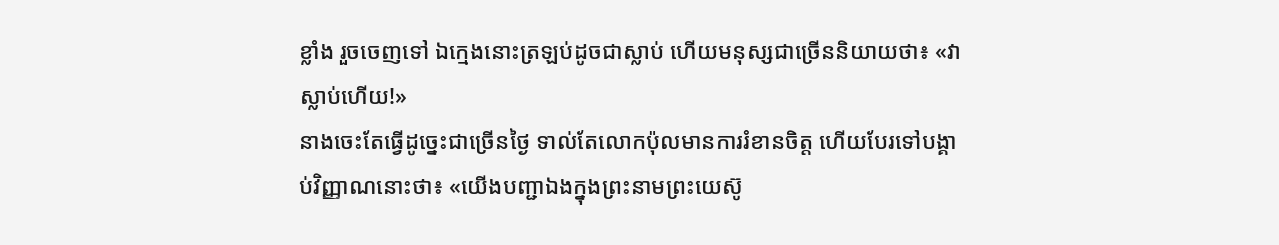ខ្លាំង រួចចេញទៅ ឯក្មេងនោះត្រឡប់ដូចជាស្លាប់ ហើយមនុស្សជាច្រើននិយាយថា៖ «វាស្លាប់ហើយ!»
នាងចេះតែធ្វើដូច្នេះជាច្រើនថ្ងៃ ទាល់តែលោកប៉ុលមានការរំខានចិត្ត ហើយបែរទៅបង្គាប់វិញ្ញាណនោះថា៖ «យើងបញ្ជាឯងក្នុងព្រះនាមព្រះយេស៊ូ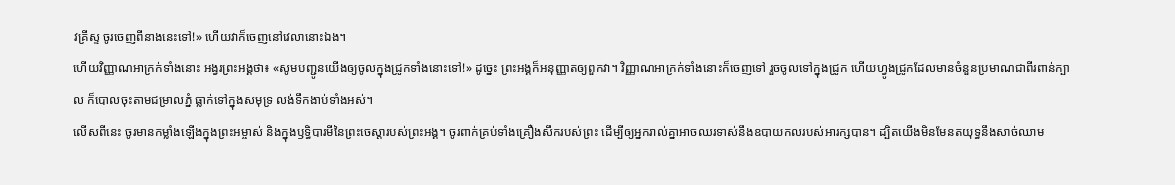វគ្រីស្ទ ចូរចេញពីនាងនេះទៅ!» ហើយវាក៏ចេញនៅវេលានោះឯង។
ហើយវិញ្ញាណអាក្រក់ទាំងនោះ អង្វរព្រះអង្គថា៖ «សូមបញ្ជូនយើងឲ្យចូលក្នុងជ្រូកទាំងនោះទៅ!» ដូច្នេះ ព្រះអង្គក៏អនុញ្ញាតឲ្យពួកវា។ វិញ្ញាណអាក្រក់ទាំងនោះក៏ចេញទៅ រួចចូលទៅក្នុងជ្រូក ហើយហ្វូងជ្រូកដែលមានចំនួនប្រមាណជាពីរពាន់ក្បាល ក៏បោលចុះតាមជម្រាលភ្នំ ធ្លាក់ទៅក្នុងសមុទ្រ លង់ទឹកងាប់ទាំងអស់។
លើសពីនេះ ចូរមានកម្លាំងឡើងក្នុងព្រះអម្ចាស់ និងក្នុងឫទ្ធិបារមីនៃព្រះចេស្តារបស់ព្រះអង្គ។ ចូរពាក់គ្រប់ទាំងគ្រឿងសឹករបស់ព្រះ ដើម្បីឲ្យអ្នករាល់គ្នាអាចឈរទាស់នឹងឧបាយកលរបស់អារក្សបាន។ ដ្បិតយើងមិនមែនតយុទ្ធនឹងសាច់ឈាម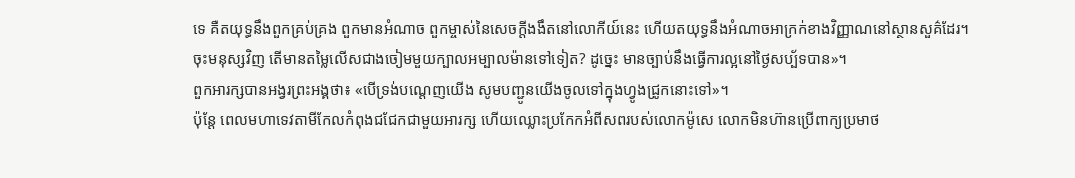ទេ គឺតយុទ្ធនឹងពួកគ្រប់គ្រង ពួកមានអំណាច ពួកម្ចាស់នៃសេចក្តីងងឹតនៅលោកីយ៍នេះ ហើយតយុទ្ធនឹងអំណាចអាក្រក់ខាងវិញ្ញាណនៅស្ថានសួគ៌ដែរ។
ចុះមនុស្សវិញ តើមានតម្លៃលើសជាងចៀមមួយក្បាលអម្បាលម៉ានទៅទៀត? ដូច្នេះ មានច្បាប់នឹងធ្វើការល្អនៅថ្ងៃសប្ប័ទបាន»។
ពួកអារក្សបានអង្វរព្រះអង្គថា៖ «បើទ្រង់បណ្តេញយើង សូមបញ្ជូនយើងចូលទៅក្នុងហ្វូងជ្រូកនោះទៅ»។
ប៉ុន្តែ ពេលមហាទេវតាមីកែលកំពុងជជែកជាមួយអារក្ស ហើយឈ្លោះប្រកែកអំពីសពរបស់លោកម៉ូសេ លោកមិនហ៊ានប្រើពាក្យប្រមាថ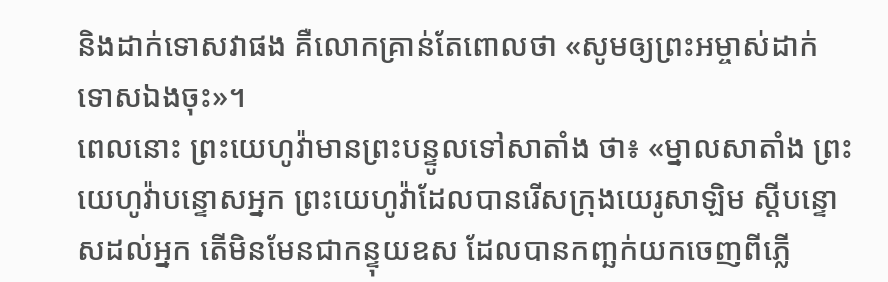និងដាក់ទោសវាផង គឺលោកគ្រាន់តែពោលថា «សូមឲ្យព្រះអម្ចាស់ដាក់ទោសឯងចុះ»។
ពេលនោះ ព្រះយេហូវ៉ាមានព្រះបន្ទូលទៅសាតាំង ថា៖ «ម្នាលសាតាំង ព្រះយេហូវ៉ាបន្ទោសអ្នក ព្រះយេហូវ៉ាដែលបានរើសក្រុងយេរូសាឡិម ស្ដីបន្ទោសដល់អ្នក តើមិនមែនជាកន្ទុយឧស ដែលបានកញ្ឆក់យកចេញពីភ្លើ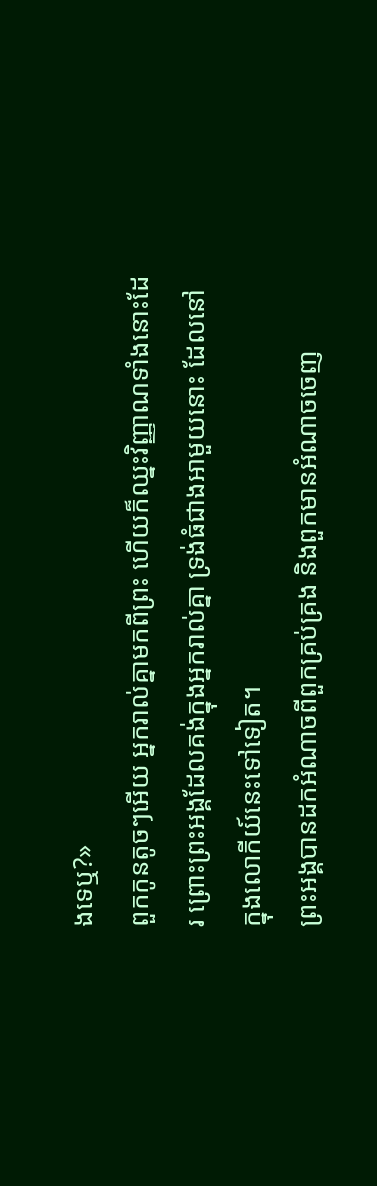ងទេឬ?»
ពួកកូនតូចៗអើយ អ្នករាល់គ្នាមកពីព្រះ ហើយក៏ឈ្នះវិញ្ញាណទាំងនោះដែរ ព្រោះព្រះអង្គដែលគង់ក្នុងអ្នករាល់គ្នា ទ្រង់ធំជាងអាមួយនោះ ដែលនៅក្នុងលោកីយ៍នេះទៅទៀត។
ព្រះអង្គបានដកអំណាចពីពួកគ្រប់គ្រង និងពួកមានអំណាចចេញ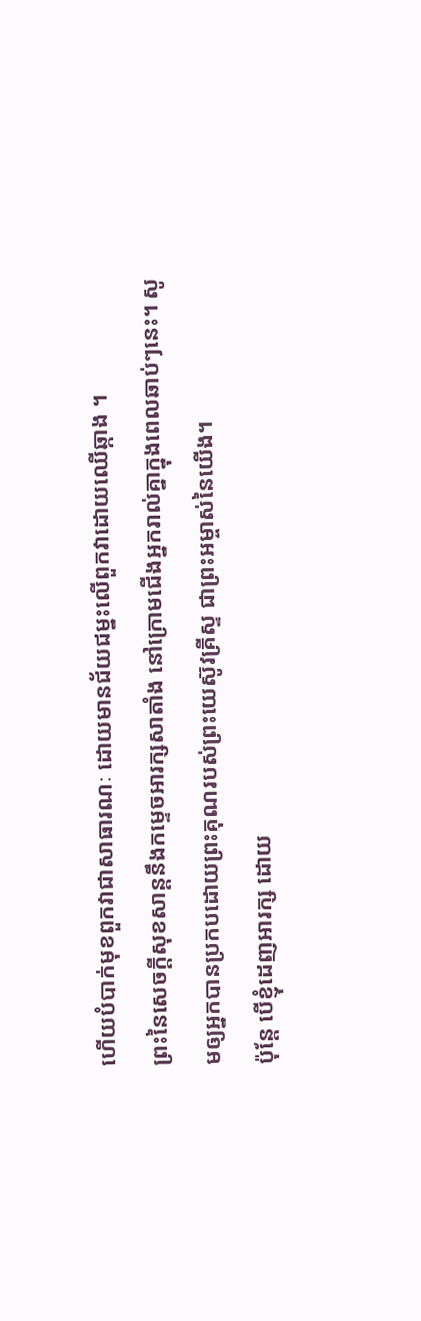ហើយបំបាក់មុខពួកវាជាសាធារណៈ ដោយមានជ័យជម្នះលើពួកវាដោយឈើឆ្កាង ។
ព្រះនៃសេចក្តីសុខសាន្តនឹងកម្ទេចអារក្សសាតាំង នៅក្រោមជើងអ្នករាល់គ្នាក្នុងពេលឆាប់ៗនេះ។ សូមឲ្យអ្នកបានប្រកបដោយព្រះគុណរបស់ព្រះយេស៊ូវគ្រីស្ទ ជាព្រះអម្ចាស់នៃយើង។
ប៉ុន្តែ បើខ្ញុំដេញអារក្ស ដោយ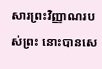សារព្រះវិញ្ញាណរបស់ព្រះ នោះបានសេ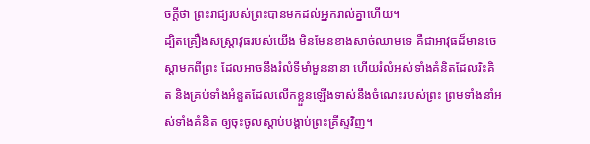ចក្ដីថា ព្រះរាជ្យរបស់ព្រះបានមកដល់អ្នករាល់គ្នាហើយ។
ដ្បិតគ្រឿងសស្ត្រាវុធរបស់យើង មិនមែនខាងសាច់ឈាមទេ គឺជាអាវុធដ៏មានចេស្ដាមកពីព្រះ ដែលអាចនឹងរំលំទីមាំមួននានា ហើយរំលំអស់ទាំងគំនិតដែលរិះគិត និងគ្រប់ទាំងអំនួតដែលលើកខ្លួនឡើងទាស់នឹងចំណេះរបស់ព្រះ ព្រមទាំងនាំអស់ទាំងគំនិត ឲ្យចុះចូលស្តាប់បង្គាប់ព្រះគ្រីស្ទវិញ។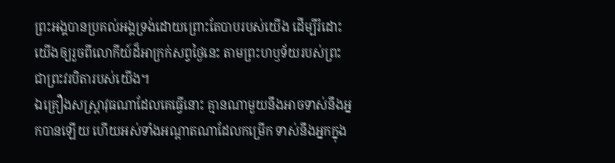ព្រះអង្គបានប្រគល់អង្គទ្រង់ដោយព្រោះតែបាបរបស់យើង ដើម្បីរំដោះយើងឲ្យរួចពីលោកីយ៍ដ៏អាក្រក់សព្វថ្ងៃនេះ តាមព្រះហឫទ័យរបស់ព្រះ ជាព្រះវរបិតារបស់យើង។
ឯគ្រឿងសស្ត្រាវុធណាដែលគេធ្វើនោះ គ្មានណាមួយនឹងអាចទាស់នឹងអ្នកបានឡើយ ហើយអស់ទាំងអណ្ដាតណាដែលកម្រើក ទាស់នឹងអ្នកក្នុង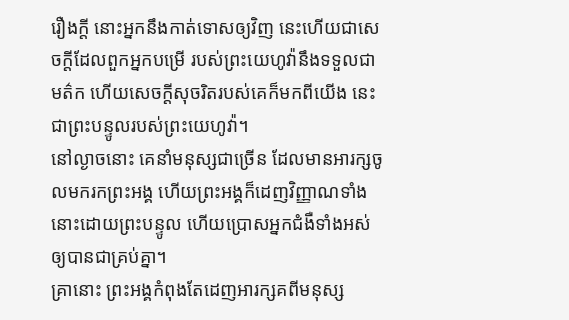រឿងក្តី នោះអ្នកនឹងកាត់ទោសឲ្យវិញ នេះហើយជាសេចក្ដីដែលពួកអ្នកបម្រើ របស់ព្រះយេហូវ៉ានឹងទទួលជាមត៌ក ហើយសេចក្ដីសុចរិតរបស់គេក៏មកពីយើង នេះជាព្រះបន្ទូលរបស់ព្រះយេហូវ៉ា។
នៅល្ងាចនោះ គេនាំមនុស្សជាច្រើន ដែលមានអារក្សចូលមករកព្រះអង្គ ហើយព្រះអង្គក៏ដេញវិញ្ញាណទាំងនោះដោយព្រះបន្ទូល ហើយប្រោសអ្នកជំងឺទាំងអស់ឲ្យបានជាគ្រប់គ្នា។
គ្រានោះ ព្រះអង្គកំពុងតែដេញអារក្សគពីមនុស្ស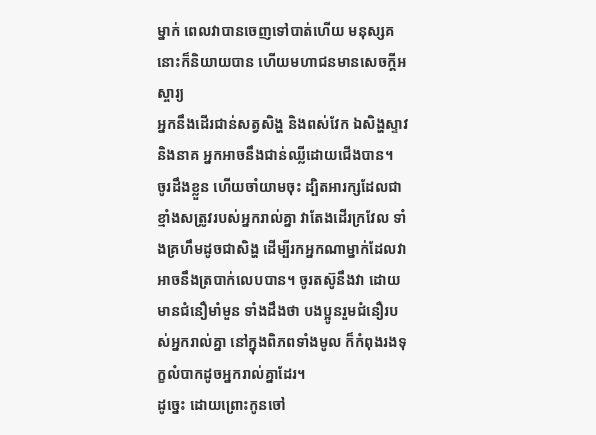ម្នាក់ ពេលវាបានចេញទៅបាត់ហើយ មនុស្សគនោះក៏និយាយបាន ហើយមហាជនមានសេចក្តីអស្ចារ្យ
អ្នកនឹងដើរជាន់សត្វសិង្ហ និងពស់វែក ឯសិង្ហស្ទាវ និងនាគ អ្នកអាចនឹងជាន់ឈ្លីដោយជើងបាន។
ចូរដឹងខ្លួន ហើយចាំយាមចុះ ដ្បិតអារក្សដែលជាខ្មាំងសត្រូវរបស់អ្នករាល់គ្នា វាតែងដើរក្រវែល ទាំងគ្រហឹមដូចជាសិង្ហ ដើម្បីរកអ្នកណាម្នាក់ដែលវាអាចនឹងត្របាក់លេបបាន។ ចូរតស៊ូនឹងវា ដោយមានជំនឿមាំមួន ទាំងដឹងថា បងប្អូនរួមជំនឿរបស់អ្នករាល់គ្នា នៅក្នុងពិភពទាំងមូល ក៏កំពុងរងទុក្ខលំបាកដូចអ្នករាល់គ្នាដែរ។
ដូច្នេះ ដោយព្រោះកូនចៅ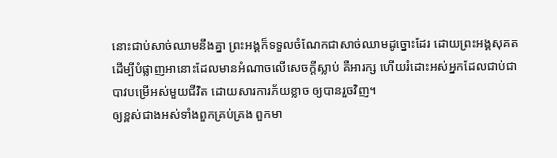នោះជាប់សាច់ឈាមនឹងគ្នា ព្រះអង្គក៏ទទួលចំណែកជាសាច់ឈាមដូច្នោះដែរ ដោយព្រះអង្គសុគត ដើម្បីបំផ្លាញអានោះដែលមានអំណាចលើសេចក្តីស្លាប់ គឺអារក្ស ហើយរំដោះអស់អ្នកដែលជាប់ជាបាវបម្រើអស់មួយជីវិត ដោយសារការភ័យខ្លាច ឲ្យបានរួចវិញ។
ឲ្យខ្ពស់ជាងអស់ទាំងពួកគ្រប់គ្រង ពួកមា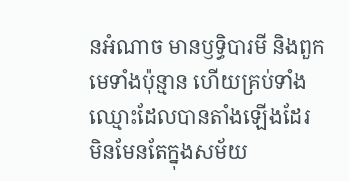នអំណាច មានឫទ្ធិបារមី និងពួកមេទាំងប៉ុន្មាន ហើយគ្រប់ទាំងឈ្មោះដែលបានតាំងឡើងដែរ មិនមែនតែក្នុងសម័យ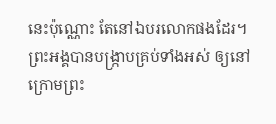នេះប៉ុណ្ណោះ តែនៅឯបរលោកផងដែរ។ ព្រះអង្គបានបង្ក្រាបគ្រប់ទាំងអស់ ឲ្យនៅក្រោមព្រះ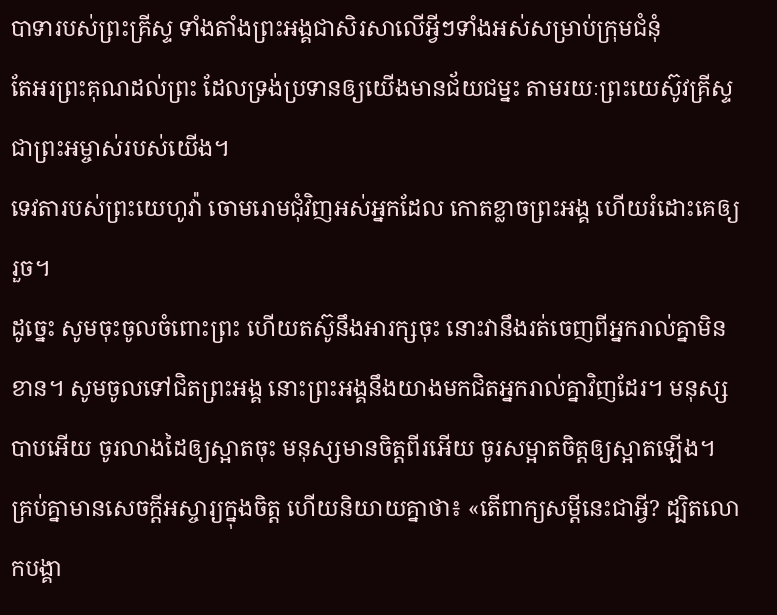បាទារបស់ព្រះគ្រីស្ទ ទាំងតាំងព្រះអង្គជាសិរសាលើអ្វីៗទាំងអស់សម្រាប់ក្រុមជំនុំ
តែអរព្រះគុណដល់ព្រះ ដែលទ្រង់ប្រទានឲ្យយើងមានជ័យជម្នះ តាមរយៈព្រះយេស៊ូវគ្រីស្ទ ជាព្រះអម្ចាស់របស់យើង។
ទេវតារបស់ព្រះយេហូវ៉ា ចោមរោមជុំវិញអស់អ្នកដែល កោតខ្លាចព្រះអង្គ ហើយរំដោះគេឲ្យរួច។
ដូច្នេះ សូមចុះចូលចំពោះព្រះ ហើយតស៊ូនឹងអារក្សចុះ នោះវានឹងរត់ចេញពីអ្នករាល់គ្នាមិនខាន។ សូមចូលទៅជិតព្រះអង្គ នោះព្រះអង្គនឹងយាងមកជិតអ្នករាល់គ្នាវិញដែរ។ មនុស្សបាបអើយ ចូរលាងដៃឲ្យស្អាតចុះ មនុស្សមានចិត្តពីរអើយ ចូរសម្អាតចិត្តឲ្យស្អាតឡើង។
គ្រប់គ្នាមានសេចក្ដីអស្ចារ្យក្នុងចិត្ត ហើយនិយាយគ្នាថា៖ «តើពាក្យសម្ដីនេះជាអ្វី? ដ្បិតលោកបង្គា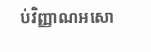ប់វិញ្ញាណអសោ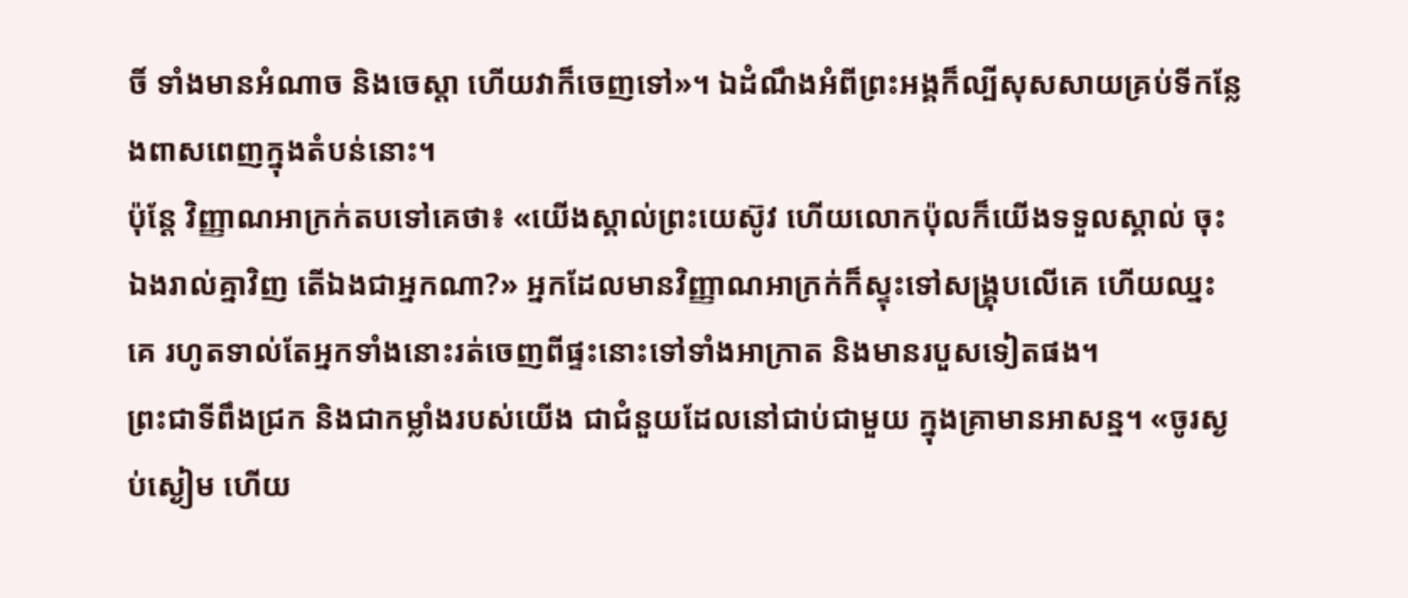ចិ៍ ទាំងមានអំណាច និងចេស្ដា ហើយវាក៏ចេញទៅ»។ ឯដំណឹងអំពីព្រះអង្គក៏ល្បីសុសសាយគ្រប់ទីកន្លែងពាសពេញក្នុងតំបន់នោះ។
ប៉ុន្ដែ វិញ្ញាណអាក្រក់តបទៅគេថា៖ «យើងស្គាល់ព្រះយេស៊ូវ ហើយលោកប៉ុលក៏យើងទទួលស្គាល់ ចុះឯងរាល់គ្នាវិញ តើឯងជាអ្នកណា?» អ្នកដែលមានវិញ្ញាណអាក្រក់ក៏ស្ទុះទៅសង្គ្រុបលើគេ ហើយឈ្នះគេ រហូតទាល់តែអ្នកទាំងនោះរត់ចេញពីផ្ទះនោះទៅទាំងអាក្រាត និងមានរបួសទៀតផង។
ព្រះជាទីពឹងជ្រក និងជាកម្លាំងរបស់យើង ជាជំនួយដែលនៅជាប់ជាមួយ ក្នុងគ្រាមានអាសន្ន។ «ចូរស្ងប់ស្ងៀម ហើយ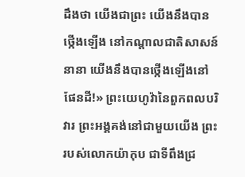ដឹងថា យើងជាព្រះ យើងនឹងបានថ្កើងឡើង នៅកណ្ដាលជាតិសាសន៍នានា យើងនឹងបានថ្កើងឡើងនៅផែនដី!» ព្រះយេហូវ៉ានៃពួកពលបរិវារ ព្រះអង្គគង់នៅជាមួយយើង ព្រះរបស់លោកយ៉ាកុប ជាទីពឹងជ្រ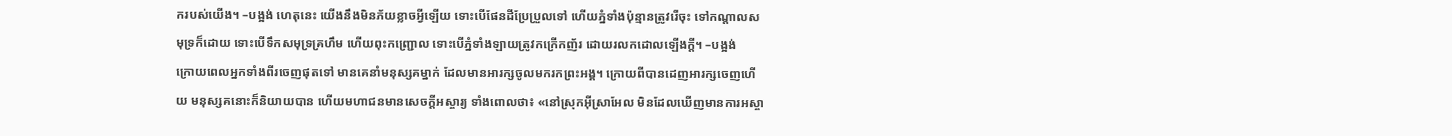ករបស់យើង។ –បង្អង់ ហេតុនេះ យើងនឹងមិនភ័យខ្លាចអ្វីឡើយ ទោះបើផែនដីប្រែប្រួលទៅ ហើយភ្នំទាំងប៉ុន្មានត្រូវរើចុះ ទៅកណ្ដាលសមុទ្រក៏ដោយ ទោះបើទឹកសមុទ្រគ្រហឹម ហើយពុះកញ្រ្ជោល ទោះបើភ្នំទាំងឡាយត្រូវកក្រើកញ័រ ដោយរលកដោលឡើងក្ដី។ –បង្អង់
ក្រោយពេលអ្នកទាំងពីរចេញផុតទៅ មានគេនាំមនុស្សគម្នាក់ ដែលមានអារក្សចូលមករកព្រះអង្គ។ ក្រោយពីបានដេញអារក្សចេញហើយ មនុស្សគនោះក៏និយាយបាន ហើយមហាជនមានសេចក្តីអស្ចារ្យ ទាំងពោលថា៖ «នៅស្រុកអ៊ីស្រាអែល មិនដែលឃើញមានការអស្ចា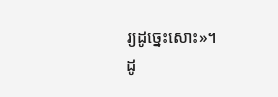រ្យដូច្នេះសោះ»។
ដូ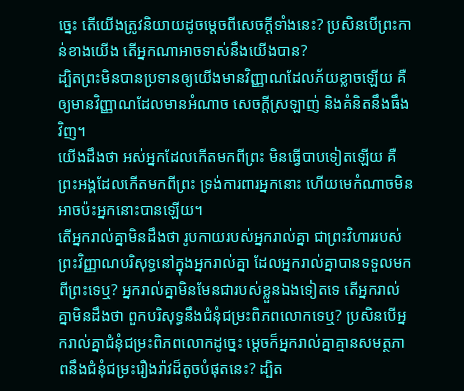ច្នេះ តើយើងត្រូវនិយាយដូចម្តេចពីសេចក្តីទាំងនេះ? ប្រសិនបើព្រះកាន់ខាងយើង តើអ្នកណាអាចទាស់នឹងយើងបាន?
ដ្បិតព្រះមិនបានប្រទានឲ្យយើងមានវិញ្ញាណដែលភ័យខ្លាចឡើយ គឺឲ្យមានវិញ្ញាណដែលមានអំណាច សេចក្ដីស្រឡាញ់ និងគំនិតនឹងធឹងវិញ។
យើងដឹងថា អស់អ្នកដែលកើតមកពីព្រះ មិនធ្វើបាបទៀតឡើយ គឺព្រះអង្គដែលកើតមកពីព្រះ ទ្រង់ការពារអ្នកនោះ ហើយមេកំណាចមិនអាចប៉ះអ្នកនោះបានឡើយ។
តើអ្នករាល់គ្នាមិនដឹងថា រូបកាយរបស់អ្នករាល់គ្នា ជាព្រះវិហាររបស់ព្រះវិញ្ញាណបរិសុទ្ធនៅក្នុងអ្នករាល់គ្នា ដែលអ្នករាល់គ្នាបានទទួលមកពីព្រះទេឬ? អ្នករាល់គ្នាមិនមែនជារបស់ខ្លួនឯងទៀតទេ តើអ្នករាល់គ្នាមិនដឹងថា ពួកបរិសុទ្ធនឹងជំនុំជម្រះពិភពលោកទេឬ? ប្រសិនបើអ្នករាល់គ្នាជំនុំជម្រះពិភពលោកដូច្នេះ ម្ដេចក៏អ្នករាល់គ្នាគ្មានសមត្ថភាពនឹងជំនុំជម្រះរឿងរ៉ាវដ៏តូចបំផុតនេះ? ដ្បិត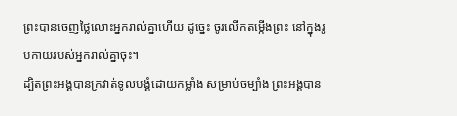ព្រះបានចេញថ្លៃលោះអ្នករាល់គ្នាហើយ ដូច្នេះ ចូរលើកតម្កើងព្រះ នៅក្នុងរូបកាយរបស់អ្នករាល់គ្នាចុះ។
ដ្បិតព្រះអង្គបានក្រវាត់ទូលបង្គំដោយកម្លាំង សម្រាប់ចម្បាំង ព្រះអង្គបាន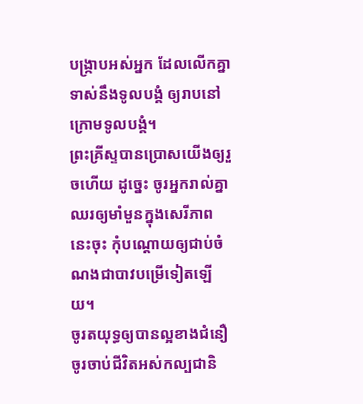បង្ក្រាបអស់អ្នក ដែលលើកគ្នាទាស់នឹងទូលបង្គំ ឲ្យរាបនៅក្រោមទូលបង្គំ។
ព្រះគ្រីស្ទបានប្រោសយើងឲ្យរួចហើយ ដូច្នេះ ចូរអ្នករាល់គ្នាឈរឲ្យមាំមួនក្នុងសេរីភាពនេះចុះ កុំបណ្តោយឲ្យជាប់ចំណងជាបាវបម្រើទៀតឡើយ។
ចូរតយុទ្ធឲ្យបានល្អខាងជំនឿ ចូរចាប់ជីវិតអស់កល្បជានិ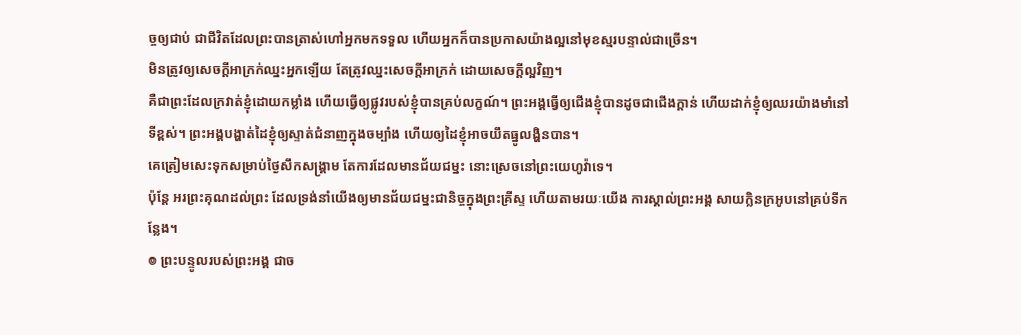ច្ចឲ្យជាប់ ជាជីវិតដែលព្រះបានត្រាស់ហៅអ្នកមកទទួល ហើយអ្នកក៏បានប្រកាសយ៉ាងល្អនៅមុខស្មរបន្ទាល់ជាច្រើន។
មិនត្រូវឲ្យសេចក្តីអាក្រក់ឈ្នះអ្នកឡើយ តែត្រូវឈ្នះសេចក្តីអាក្រក់ ដោយសេចក្តីល្អវិញ។
គឺជាព្រះដែលក្រវាត់ខ្ញុំដោយកម្លាំង ហើយធ្វើឲ្យផ្លូវរបស់ខ្ញុំបានគ្រប់លក្ខណ៍។ ព្រះអង្គធ្វើឲ្យជើងខ្ញុំបានដូចជាជើងក្តាន់ ហើយដាក់ខ្ញុំឲ្យឈរយ៉ាងមាំនៅទីខ្ពស់។ ព្រះអង្គបង្ហាត់ដៃខ្ញុំឲ្យស្ទាត់ជំនាញក្នុងចម្បាំង ហើយឲ្យដៃខ្ញុំអាចយឹតធ្នូលង្ហិនបាន។
គេត្រៀមសេះទុកសម្រាប់ថ្ងៃសឹកសង្គ្រាម តែការដែលមានជ័យជម្នះ នោះស្រេចនៅព្រះយេហូវ៉ាទេ។
ប៉ុន្ដែ អរព្រះគុណដល់ព្រះ ដែលទ្រង់នាំយើងឲ្យមានជ័យជម្នះជានិច្ចក្នុងព្រះគ្រីស្ទ ហើយតាមរយៈយើង ការស្គាល់ព្រះអង្គ សាយក្លិនក្រអូបនៅគ្រប់ទីកន្លែង។
៙ ព្រះបន្ទូលរបស់ព្រះអង្គ ជាច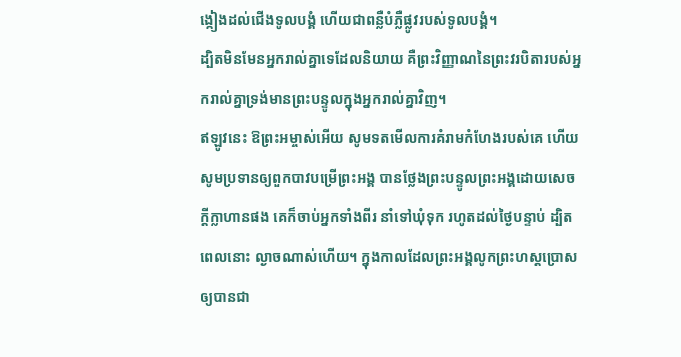ង្កៀងដល់ជើងទូលបង្គំ ហើយជាពន្លឺបំភ្លឺផ្លូវរបស់ទូលបង្គំ។
ដ្បិតមិនមែនអ្នករាល់គ្នាទេដែលនិយាយ គឺព្រះវិញ្ញាណនៃព្រះវរបិតារបស់អ្នករាល់គ្នាទ្រង់មានព្រះបន្ទូលក្នុងអ្នករាល់គ្នាវិញ។
ឥឡូវនេះ ឱព្រះអម្ចាស់អើយ សូមទតមើលការគំរាមកំហែងរបស់គេ ហើយសូមប្រទានឲ្យពួកបាវបម្រើព្រះអង្គ បានថ្លែងព្រះបន្ទូលព្រះអង្គដោយសេចក្ដីក្លាហានផង គេក៏ចាប់អ្នកទាំងពីរ នាំទៅឃុំទុក រហូតដល់ថ្ងៃបន្ទាប់ ដ្បិតពេលនោះ ល្ងាចណាស់ហើយ។ ក្នុងកាលដែលព្រះអង្គលូកព្រះហស្តប្រោសឲ្យបានជា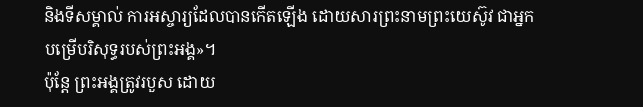និងទីសម្គាល់ ការអស្ចារ្យដែលបានកើតឡើង ដោយសារព្រះនាមព្រះយេស៊ូវ ជាអ្នកបម្រើបរិសុទ្ធរបស់ព្រះអង្គ»។
ប៉ុន្តែ ព្រះអង្គត្រូវរបួស ដោយ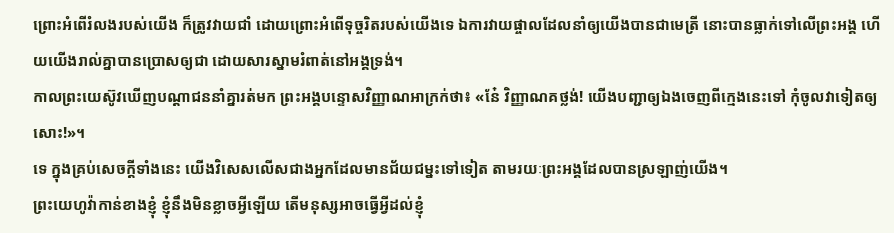ព្រោះអំពើរំលងរបស់យើង ក៏ត្រូវវាយជាំ ដោយព្រោះអំពើទុច្ចរិតរបស់យើងទេ ឯការវាយផ្ចាលដែលនាំឲ្យយើងបានជាមេត្រី នោះបានធ្លាក់ទៅលើព្រះអង្គ ហើយយើងរាល់គ្នាបានប្រោសឲ្យជា ដោយសារស្នាមរំពាត់នៅអង្គទ្រង់។
កាលព្រះយេស៊ូវឃើញបណ្ដាជននាំគ្នារត់មក ព្រះអង្គបន្ទោសវិញ្ញាណអាក្រក់ថា៖ «នែ៎ វិញ្ញាណគថ្លង់! យើងបញ្ជាឲ្យឯងចេញពីក្មេងនេះទៅ កុំចូលវាទៀតឲ្យសោះ!»។
ទេ ក្នុងគ្រប់សេចក្តីទាំងនេះ យើងវិសេសលើសជាងអ្នកដែលមានជ័យជម្នះទៅទៀត តាមរយៈព្រះអង្គដែលបានស្រឡាញ់យើង។
ព្រះយេហូវ៉ាកាន់ខាងខ្ញុំ ខ្ញុំនឹងមិនខ្លាចអ្វីឡើយ តើមនុស្សអាចធ្វើអ្វីដល់ខ្ញុំ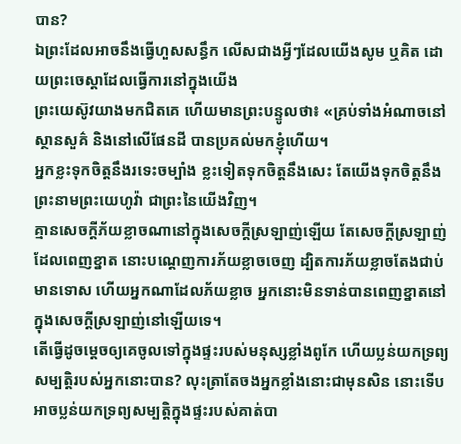បាន?
ឯព្រះដែលអាចនឹងធ្វើហួសសន្ធឹក លើសជាងអ្វីៗដែលយើងសូម ឬគិត ដោយព្រះចេស្តាដែលធ្វើការនៅក្នុងយើង
ព្រះយេស៊ូវយាងមកជិតគេ ហើយមានព្រះបន្ទូលថា៖ «គ្រប់ទាំងអំណាចនៅស្ថានសួគ៌ និងនៅលើផែនដី បានប្រគល់មកខ្ញុំហើយ។
អ្នកខ្លះទុកចិត្តនឹងរទេះចម្បាំង ខ្លះទៀតទុកចិត្តនឹងសេះ តែយើងទុកចិត្តនឹងព្រះនាមព្រះយេហូវ៉ា ជាព្រះនៃយើងវិញ។
គ្មានសេចក្ដីភ័យខ្លាចណានៅក្នុងសេចក្ដីស្រឡាញ់ឡើយ តែសេចក្ដីស្រឡាញ់ដែលពេញខ្នាត នោះបណ្តេញការភ័យខ្លាចចេញ ដ្បិតការភ័យខ្លាចតែងជាប់មានទោស ហើយអ្នកណាដែលភ័យខ្លាច អ្នកនោះមិនទាន់បានពេញខ្នាតនៅក្នុងសេចក្ដីស្រឡាញ់នៅឡើយទេ។
តើធ្វើដូចម្តេចឲ្យគេចូលទៅក្នុងផ្ទះរបស់មនុស្សខ្លាំងពូកែ ហើយប្លន់យកទ្រព្យសម្បត្តិរបស់អ្នកនោះបាន? លុះត្រាតែចងអ្នកខ្លាំងនោះជាមុនសិន នោះទើបអាចប្លន់យកទ្រព្យសម្បត្តិក្នុងផ្ទះរបស់គាត់បា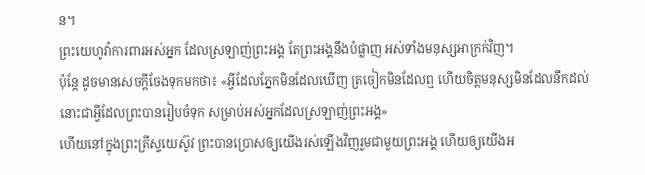ន។
ព្រះយេហូវ៉ាការពារអស់អ្នក ដែលស្រឡាញ់ព្រះអង្គ តែព្រះអង្គនឹងបំផ្លាញ អស់ទាំងមនុស្សអាក្រក់វិញ។
ប៉ុន្តែ ដូចមានសេចក្តីចែងទុកមកថា៖ «អ្វីដែលភ្នែកមិនដែលឃើញ ត្រចៀកមិនដែលឮ ហើយចិត្តមនុស្សមិនដែលនឹកដល់ នោះជាអ្វីដែលព្រះបានរៀបចំទុក សម្រាប់អស់អ្នកដែលស្រឡាញ់ព្រះអង្គ»
ហើយនៅក្នុងព្រះគ្រីស្ទយេស៊ូវ ព្រះបានប្រោសឲ្យយើងរស់ឡើងវិញរួមជាមួយព្រះអង្គ ហើយឲ្យយើងអ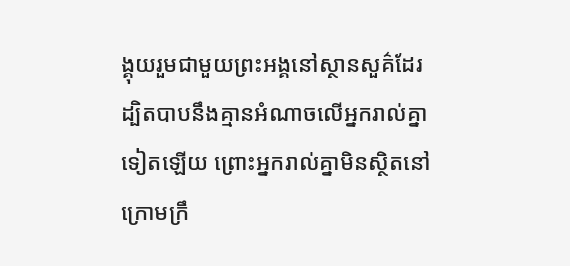ង្គុយរួមជាមួយព្រះអង្គនៅស្ថានសួគ៌ដែរ
ដ្បិតបាបនឹងគ្មានអំណាចលើអ្នករាល់គ្នាទៀតឡើយ ព្រោះអ្នករាល់គ្នាមិនស្ថិតនៅក្រោមក្រឹ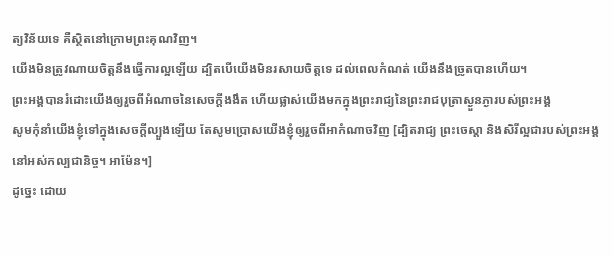ត្យវិន័យទេ គឺស្ថិតនៅក្រោមព្រះគុណវិញ។
យើងមិនត្រូវណាយចិត្តនឹងធ្វើការល្អឡើយ ដ្បិតបើយើងមិនរសាយចិត្តទេ ដល់ពេលកំណត់ យើងនឹងច្រូតបានហើយ។
ព្រះអង្គបានរំដោះយើងឲ្យរួចពីអំណាចនៃសេចក្តីងងឹត ហើយផ្លាស់យើងមកក្នុងព្រះរាជ្យនៃព្រះរាជបុត្រាស្ងួនភ្ងារបស់ព្រះអង្គ
សូមកុំនាំយើងខ្ញុំទៅក្នុងសេចក្តីល្បួងឡើយ តែសូមប្រោសយើងខ្ញុំឲ្យរួចពីអាកំណាចវិញ [ដ្បិតរាជ្យ ព្រះចេស្តា និងសិរីល្អជារបស់ព្រះអង្គ នៅអស់កល្បជានិច្ច។ អាម៉ែន។]
ដូច្នេះ ដោយ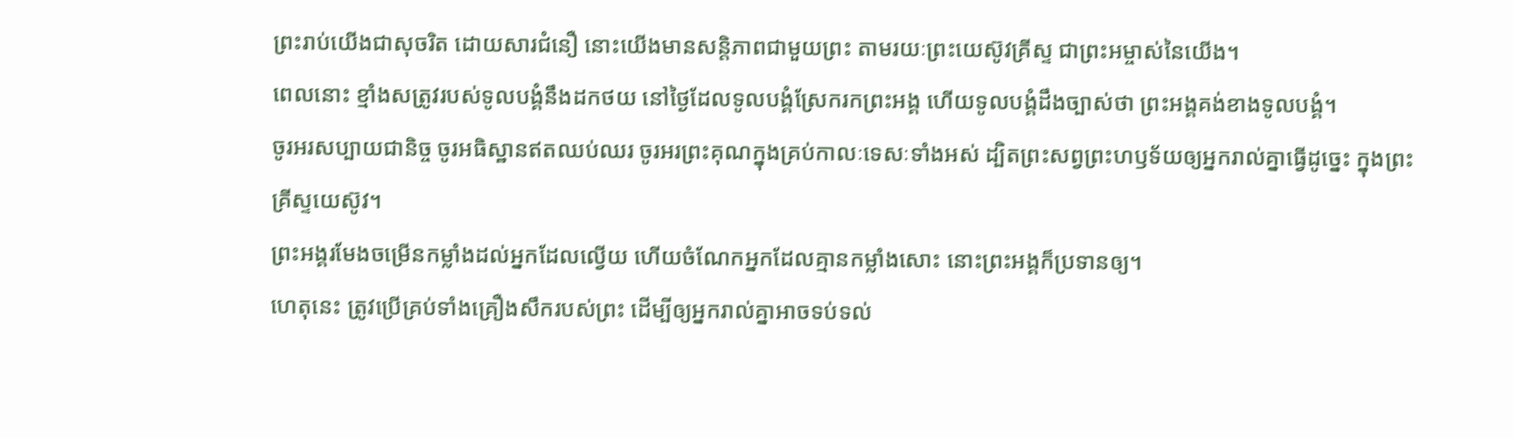ព្រះរាប់យើងជាសុចរិត ដោយសារជំនឿ នោះយើងមានសន្ដិភាពជាមួយព្រះ តាមរយៈព្រះយេស៊ូវគ្រីស្ទ ជាព្រះអម្ចាស់នៃយើង។
ពេលនោះ ខ្មាំងសត្រូវរបស់ទូលបង្គំនឹងដកថយ នៅថ្ងៃដែលទូលបង្គំស្រែករកព្រះអង្គ ហើយទូលបង្គំដឹងច្បាស់ថា ព្រះអង្គគង់ខាងទូលបង្គំ។
ចូរអរសប្បាយជានិច្ច ចូរអធិស្ឋានឥតឈប់ឈរ ចូរអរព្រះគុណក្នុងគ្រប់កាលៈទេសៈទាំងអស់ ដ្បិតព្រះសព្វព្រះហឫទ័យឲ្យអ្នករាល់គ្នាធ្វើដូច្នេះ ក្នុងព្រះគ្រីស្ទយេស៊ូវ។
ព្រះអង្គរមែងចម្រើនកម្លាំងដល់អ្នកដែលល្វើយ ហើយចំណែកអ្នកដែលគ្មានកម្លាំងសោះ នោះព្រះអង្គក៏ប្រទានឲ្យ។
ហេតុនេះ ត្រូវប្រើគ្រប់ទាំងគ្រឿងសឹករបស់ព្រះ ដើម្បីឲ្យអ្នករាល់គ្នាអាចទប់ទល់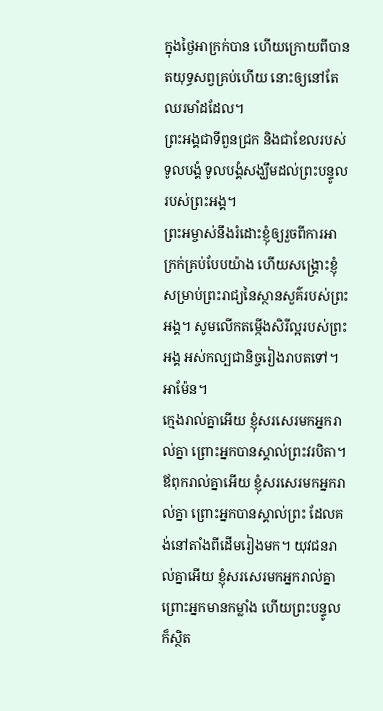ក្នុងថ្ងៃអាក្រក់បាន ហើយក្រោយពីបានតយុទ្ធសព្វគ្រប់ហើយ នោះឲ្យនៅតែឈរមាំដដែល។
ព្រះអង្គជាទីពួនជ្រក និងជាខែលរបស់ទូលបង្គំ ទូលបង្គំសង្ឃឹមដល់ព្រះបន្ទូលរបស់ព្រះអង្គ។
ព្រះអម្ចាស់នឹងរំដោះខ្ញុំឲ្យរួចពីការអាក្រក់គ្រប់បែបយ៉ាង ហើយសង្គ្រោះខ្ញុំសម្រាប់ព្រះរាជ្យនៃស្ថានសួគ៌របស់ព្រះអង្គ។ សូមលើកតម្កើងសិរីល្អរបស់ព្រះអង្គ អស់កល្បជានិច្ចរៀងរាបតទៅ។ អាម៉ែន។
ក្មេងរាល់គ្នាអើយ ខ្ញុំសរសេរមកអ្នករាល់គ្នា ព្រោះអ្នកបានស្គាល់ព្រះវរបិតា។ ឪពុករាល់គ្នាអើយ ខ្ញុំសរសេរមកអ្នករាល់គ្នា ព្រោះអ្នកបានស្គាល់ព្រះ ដែលគង់នៅតាំងពីដើមរៀងមក។ យុវជនរាល់គ្នាអើយ ខ្ញុំសរសេរមកអ្នករាល់គ្នា ព្រោះអ្នកមានកម្លាំង ហើយព្រះបន្ទូលក៏ស្ថិត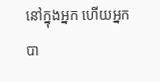នៅក្នុងអ្នក ហើយអ្នកបា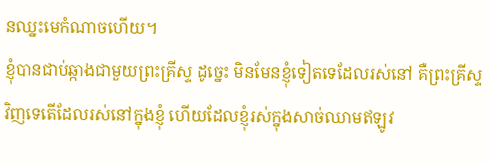នឈ្នះមេកំណាចហើយ។
ខ្ញុំបានជាប់ឆ្កាងជាមួយព្រះគ្រីស្ទ ដូច្នេះ មិនមែនខ្ញុំទៀតទេដែលរស់នៅ គឺព្រះគ្រីស្ទវិញទេតើដែលរស់នៅក្នុងខ្ញុំ ហើយដែលខ្ញុំរស់ក្នុងសាច់ឈាមឥឡូវ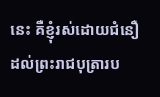នេះ គឺខ្ញុំរស់ដោយជំនឿដល់ព្រះរាជបុត្រារប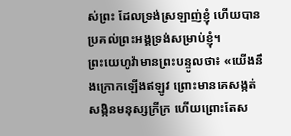ស់ព្រះ ដែលទ្រង់ស្រឡាញ់ខ្ញុំ ហើយបានប្រគល់ព្រះអង្គទ្រង់សម្រាប់ខ្ញុំ។
ព្រះយេហូវ៉ាមានព្រះបន្ទូលថា៖ «យើងនឹងក្រោកឡើងឥឡូវ ព្រោះមានគេសង្កត់សង្កិនមនុស្សក្រីក្រ ហើយព្រោះតែស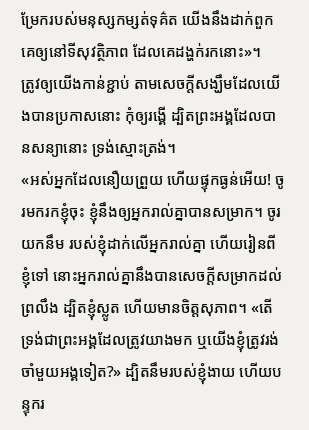ម្រែករបស់មនុស្សកម្សត់ទុគ៌ត យើងនឹងដាក់ពួកគេឲ្យនៅទីសុវត្ថិភាព ដែលគេដង្ហក់រកនោះ»។
ត្រូវឲ្យយើងកាន់ខ្ជាប់ តាមសេចក្តីសង្ឃឹមដែលយើងបានប្រកាសនោះ កុំឲ្យរង្គើ ដ្បិតព្រះអង្គដែលបានសន្យានោះ ទ្រង់ស្មោះត្រង់។
«អស់អ្នកដែលនឿយព្រួយ ហើយផ្ទុកធ្ងន់អើយ! ចូរមករកខ្ញុំចុះ ខ្ញុំនឹងឲ្យអ្នករាល់គ្នាបានសម្រាក។ ចូរយកនឹម របស់ខ្ញុំដាក់លើអ្នករាល់គ្នា ហើយរៀនពីខ្ញុំទៅ នោះអ្នករាល់គ្នានឹងបានសេចក្តីសម្រាកដល់ព្រលឹង ដ្បិតខ្ញុំស្លូត ហើយមានចិត្តសុភាព។ «តើទ្រង់ជាព្រះអង្គដែលត្រូវយាងមក ឬយើងខ្ញុំត្រូវរង់ចាំមួយអង្គទៀត?» ដ្បិតនឹមរបស់ខ្ញុំងាយ ហើយបន្ទុករ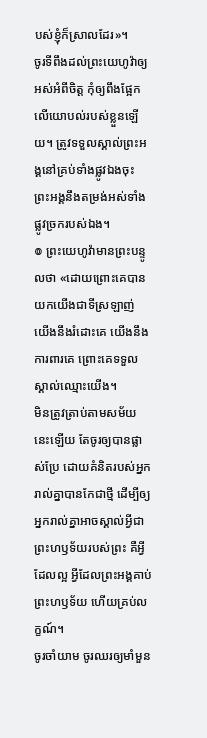បស់ខ្ញុំក៏ស្រាលដែរ»។
ចូរទីពឹងដល់ព្រះយេហូវ៉ាឲ្យអស់អំពីចិត្ត កុំឲ្យពឹងផ្អែកលើយោបល់របស់ខ្លួនឡើយ។ ត្រូវទទួលស្គាល់ព្រះអង្គនៅគ្រប់ទាំងផ្លូវឯងចុះ ព្រះអង្គនឹងតម្រង់អស់ទាំងផ្លូវច្រករបស់ឯង។
៙ ព្រះយេហូវ៉ាមានព្រះបន្ទូលថា «ដោយព្រោះគេបានយកយើងជាទីស្រឡាញ់ យើងនឹងរំដោះគេ យើងនឹងការពារគេ ព្រោះគេទទួលស្គាល់ឈ្មោះយើង។
មិនត្រូវត្រាប់តាមសម័យនេះឡើយ តែចូរឲ្យបានផ្លាស់ប្រែ ដោយគំនិតរបស់អ្នករាល់គ្នាបានកែជាថ្មី ដើម្បីឲ្យអ្នករាល់គ្នាអាចស្គាល់អ្វីជាព្រះហឫទ័យរបស់ព្រះ គឺអ្វីដែលល្អ អ្វីដែលព្រះអង្គគាប់ព្រះហឫទ័យ ហើយគ្រប់លក្ខណ៍។
ចូរចាំយាម ចូរឈរឲ្យមាំមួន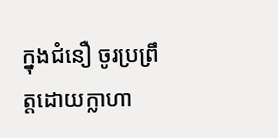ក្នុងជំនឿ ចូរប្រព្រឹត្តដោយក្លាហា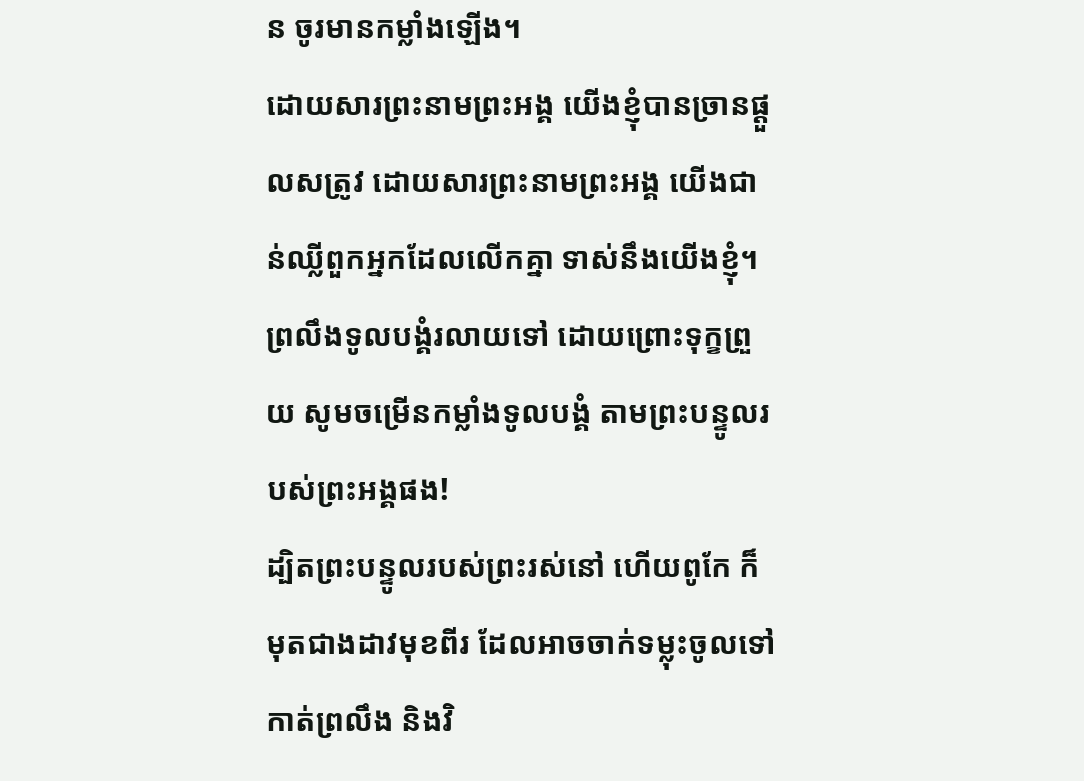ន ចូរមានកម្លាំងឡើង។
ដោយសារព្រះនាមព្រះអង្គ យើងខ្ញុំបានច្រានផ្ដួលសត្រូវ ដោយសារព្រះនាមព្រះអង្គ យើងជាន់ឈ្លីពួកអ្នកដែលលើកគ្នា ទាស់នឹងយើងខ្ញុំ។
ព្រលឹងទូលបង្គំរលាយទៅ ដោយព្រោះទុក្ខព្រួយ សូមចម្រើនកម្លាំងទូលបង្គំ តាមព្រះបន្ទូលរបស់ព្រះអង្គផង!
ដ្បិតព្រះបន្ទូលរបស់ព្រះរស់នៅ ហើយពូកែ ក៏មុតជាងដាវមុខពីរ ដែលអាចចាក់ទម្លុះចូលទៅកាត់ព្រលឹង និងវិ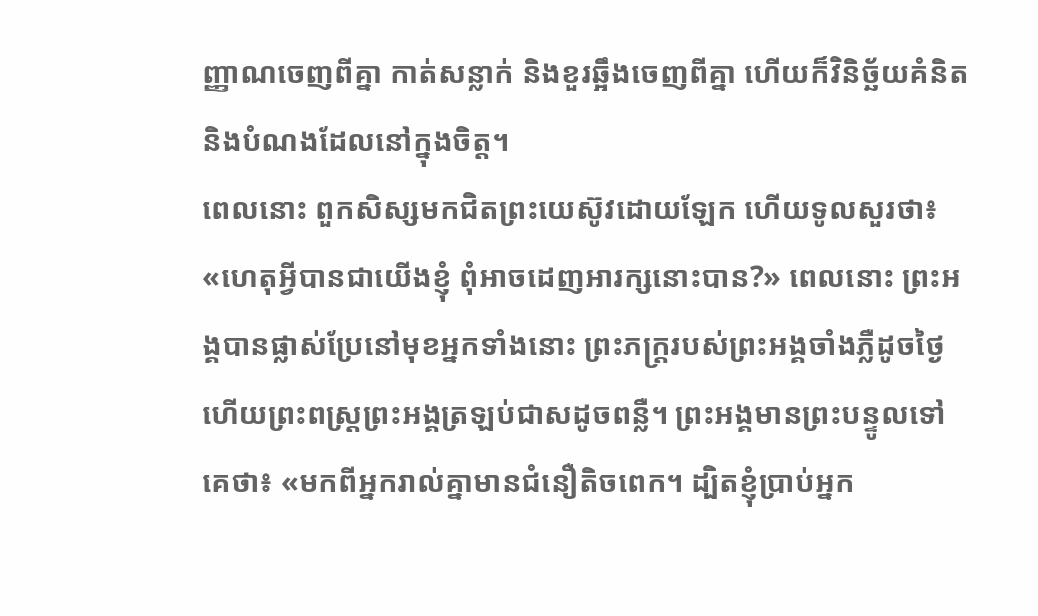ញ្ញាណចេញពីគ្នា កាត់សន្លាក់ និងខួរឆ្អឹងចេញពីគ្នា ហើយក៏វិនិច្ឆ័យគំនិត និងបំណងដែលនៅក្នុងចិត្ត។
ពេលនោះ ពួកសិស្សមកជិតព្រះយេស៊ូវដោយឡែក ហើយទូលសួរថា៖ «ហេតុអ្វីបានជាយើងខ្ញុំ ពុំអាចដេញអារក្សនោះបាន?» ពេលនោះ ព្រះអង្គបានផ្លាស់ប្រែនៅមុខអ្នកទាំងនោះ ព្រះភក្ត្ររបស់ព្រះអង្គចាំងភ្លឺដូចថ្ងៃ ហើយព្រះពស្ត្រព្រះអង្គត្រឡប់ជាសដូចពន្លឺ។ ព្រះអង្គមានព្រះបន្ទូលទៅគេថា៖ «មកពីអ្នករាល់គ្នាមានជំនឿតិចពេក។ ដ្បិតខ្ញុំប្រាប់អ្នក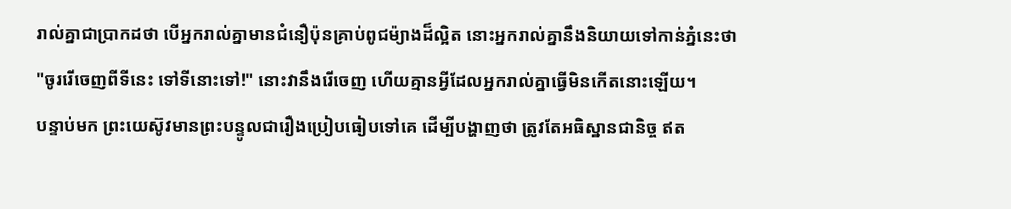រាល់គ្នាជាប្រាកដថា បើអ្នករាល់គ្នាមានជំនឿប៉ុនគ្រាប់ពូជម៉្យាងដ៏ល្អិត នោះអ្នករាល់គ្នានឹងនិយាយទៅកាន់ភ្នំនេះថា "ចូររើចេញពីទីនេះ ទៅទីនោះទៅ!" នោះវានឹងរើចេញ ហើយគ្មានអ្វីដែលអ្នករាល់គ្នាធ្វើមិនកើតនោះឡើយ។
បន្ទាប់មក ព្រះយេស៊ូវមានព្រះបន្ទូលជារឿងប្រៀបធៀបទៅគេ ដើម្បីបង្ហាញថា ត្រូវតែអធិស្ឋានជានិច្ច ឥត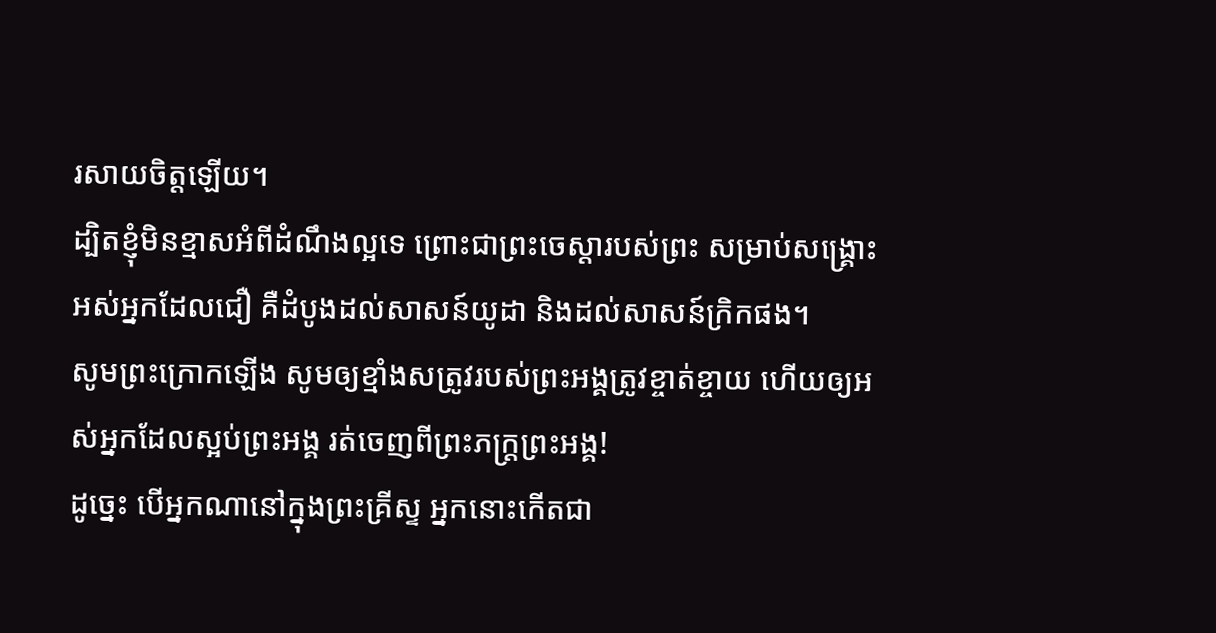រសាយចិត្តឡើយ។
ដ្បិតខ្ញុំមិនខ្មាសអំពីដំណឹងល្អទេ ព្រោះជាព្រះចេស្តារបស់ព្រះ សម្រាប់សង្គ្រោះអស់អ្នកដែលជឿ គឺដំបូងដល់សាសន៍យូដា និងដល់សាសន៍ក្រិកផង។
សូមព្រះក្រោកឡើង សូមឲ្យខ្មាំងសត្រូវរបស់ព្រះអង្គត្រូវខ្ចាត់ខ្ចាយ ហើយឲ្យអស់អ្នកដែលស្អប់ព្រះអង្គ រត់ចេញពីព្រះភក្ត្រព្រះអង្គ!
ដូច្នេះ បើអ្នកណានៅក្នុងព្រះគ្រីស្ទ អ្នកនោះកើតជា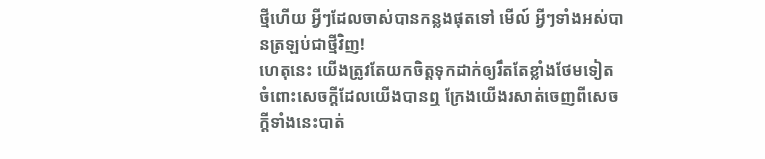ថ្មីហើយ អ្វីៗដែលចាស់បានកន្លងផុតទៅ មើល៍ អ្វីៗទាំងអស់បានត្រឡប់ជាថ្មីវិញ!
ហេតុនេះ យើងត្រូវតែយកចិត្តទុកដាក់ឲ្យរឹតតែខ្លាំងថែមទៀត ចំពោះសេចក្ដីដែលយើងបានឮ ក្រែងយើងរសាត់ចេញពីសេចក្ដីទាំងនេះបាត់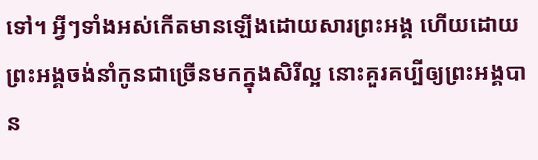ទៅ។ អ្វីៗទាំងអស់កើតមានឡើងដោយសារព្រះអង្គ ហើយដោយព្រះអង្គចង់នាំកូនជាច្រើនមកក្នុងសិរីល្អ នោះគួរគប្បីឲ្យព្រះអង្គបាន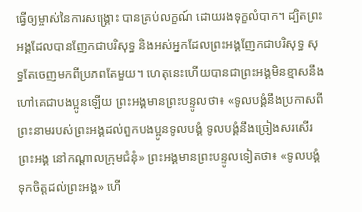ធ្វើឲ្យម្ចាស់នៃការសង្គ្រោះ បានគ្រប់លក្ខណ៍ ដោយរងទុក្ខលំបាក។ ដ្បិតព្រះអង្គដែលបានញែកជាបរិសុទ្ធ និងអស់អ្នកដែលព្រះអង្គញែកជាបរិសុទ្ធ សុទ្ធតែចេញមកពីប្រភពតែមួយ។ ហេតុនេះហើយបានជាព្រះអង្គមិនខ្មាសនឹងហៅគេជាបងប្អូនឡើយ ព្រះអង្គមានព្រះបន្ទូលថា៖ «ទូលបង្គំនឹងប្រកាសពីព្រះនាមរបស់ព្រះអង្គដល់ពួកបងប្អូនទូលបង្គំ ទូលបង្គំនឹងច្រៀងសរសើរព្រះអង្គ នៅកណ្តាលក្រុមជំនុំ» ព្រះអង្គមានព្រះបន្ទូលទៀតថា៖ «ទូលបង្គំទុកចិត្តដល់ព្រះអង្គ» ហើ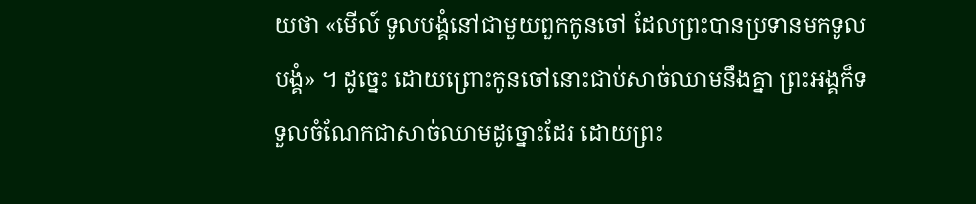យថា «មើល៍ ទូលបង្គំនៅជាមួយពួកកូនចៅ ដែលព្រះបានប្រទានមកទូលបង្គំ» ។ ដូច្នេះ ដោយព្រោះកូនចៅនោះជាប់សាច់ឈាមនឹងគ្នា ព្រះអង្គក៏ទទួលចំណែកជាសាច់ឈាមដូច្នោះដែរ ដោយព្រះ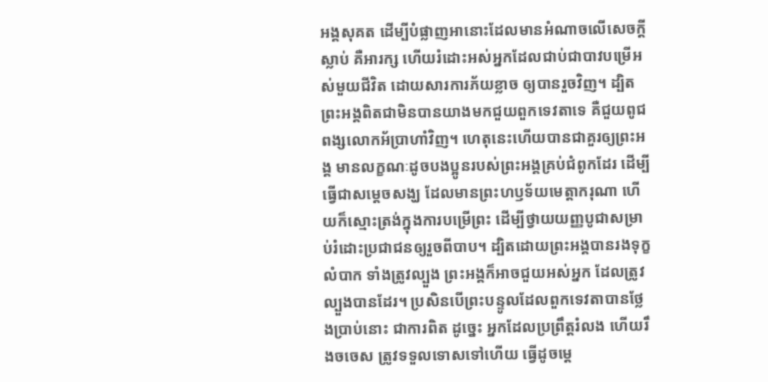អង្គសុគត ដើម្បីបំផ្លាញអានោះដែលមានអំណាចលើសេចក្តីស្លាប់ គឺអារក្ស ហើយរំដោះអស់អ្នកដែលជាប់ជាបាវបម្រើអស់មួយជីវិត ដោយសារការភ័យខ្លាច ឲ្យបានរួចវិញ។ ដ្បិតព្រះអង្គពិតជាមិនបានយាងមកជួយពួកទេវតាទេ គឺជួយពូជពង្សលោកអ័ប្រាហាំវិញ។ ហេតុនេះហើយបានជាគួរឲ្យព្រះអង្គ មានលក្ខណៈដូចបងប្អូនរបស់ព្រះអង្គគ្រប់ជំពូកដែរ ដើម្បីធ្វើជាសម្តេចសង្ឃ ដែលមានព្រះហឫទ័យមេត្តាករុណា ហើយក៏ស្មោះត្រង់ក្នុងការបម្រើព្រះ ដើម្បីថ្វាយយញ្ញបូជាសម្រាប់រំដោះប្រជាជនឲ្យរួចពីបាប។ ដ្បិតដោយព្រះអង្គបានរងទុក្ខលំបាក ទាំងត្រូវល្បួង ព្រះអង្គក៏អាចជួយអស់អ្នក ដែលត្រូវល្បួងបានដែរ។ ប្រសិនបើព្រះបន្ទូលដែលពួកទេវតាបានថ្លែងប្រាប់នោះ ជាការពិត ដូច្នេះ អ្នកដែលប្រព្រឹត្តរំលង ហើយរឹងចចេស ត្រូវទទួលទោសទៅហើយ ធ្វើដូចម្តេ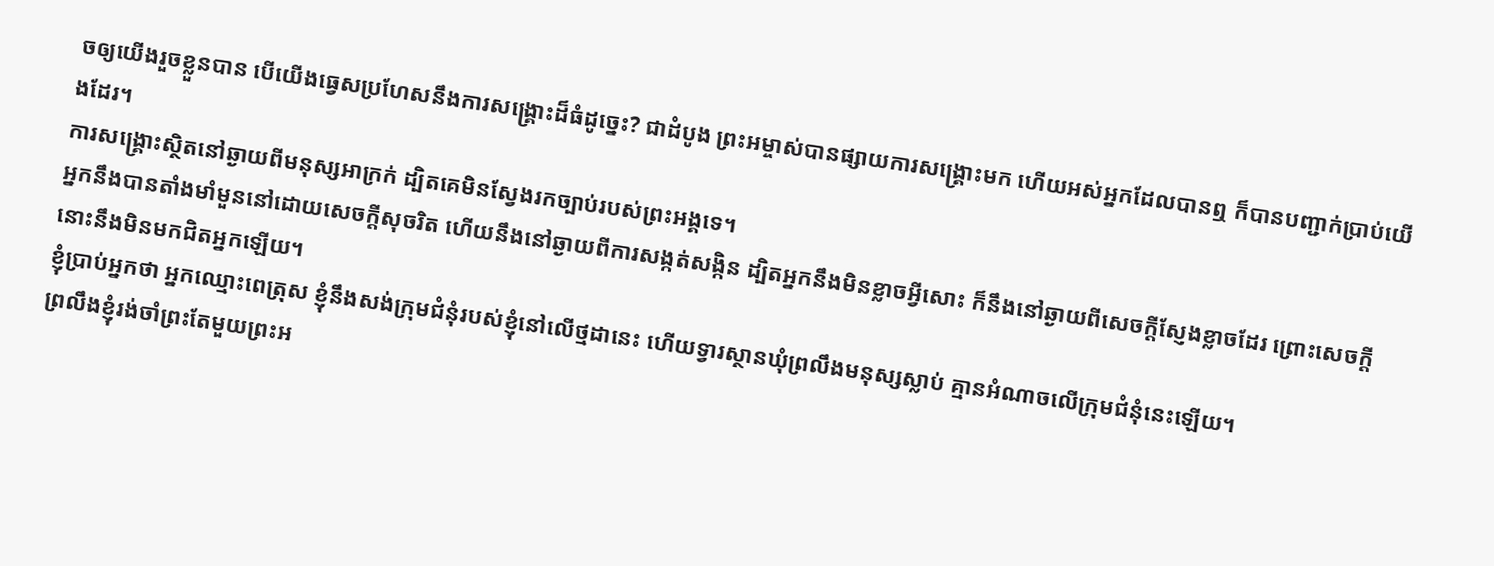ចឲ្យយើងរួចខ្លួនបាន បើយើងធ្វេសប្រហែសនឹងការសង្គ្រោះដ៏ធំដូច្នេះ? ជាដំបូង ព្រះអម្ចាស់បានផ្សាយការសង្គ្រោះមក ហើយអស់អ្នកដែលបានឮ ក៏បានបញ្ជាក់ប្រាប់យើងដែរ។
ការសង្គ្រោះស្ថិតនៅឆ្ងាយពីមនុស្សអាក្រក់ ដ្បិតគេមិនស្វែងរកច្បាប់របស់ព្រះអង្គទេ។
អ្នកនឹងបានតាំងមាំមួននៅដោយសេចក្ដីសុចរិត ហើយនឹងនៅឆ្ងាយពីការសង្កត់សង្កិន ដ្បិតអ្នកនឹងមិនខ្លាចអ្វីសោះ ក៏នឹងនៅឆ្ងាយពីសេចក្ដីស្ញែងខ្លាចដែរ ព្រោះសេចក្ដីនោះនឹងមិនមកជិតអ្នកឡើយ។
ខ្ញុំប្រាប់អ្នកថា អ្នកឈ្មោះពេត្រុស ខ្ញុំនឹងសង់ក្រុមជំនុំរបស់ខ្ញុំនៅលើថ្មដានេះ ហើយទ្វារស្ថានឃុំព្រលឹងមនុស្សស្លាប់ គ្មានអំណាចលើក្រុមជំនុំនេះឡើយ។
ព្រលឹងខ្ញុំរង់ចាំព្រះតែមួយព្រះអ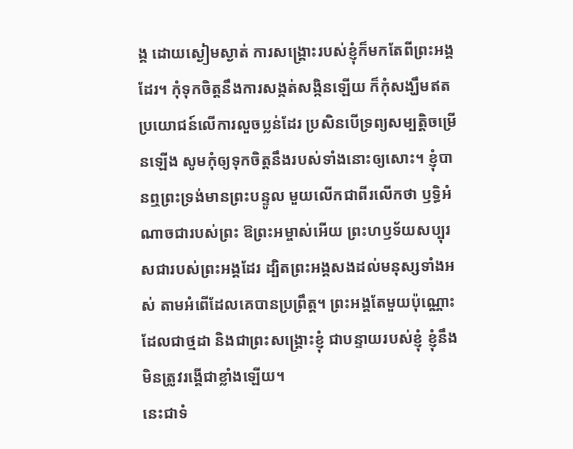ង្គ ដោយស្ងៀមស្ងាត់ ការសង្គ្រោះរបស់ខ្ញុំក៏មកតែពីព្រះអង្គដែរ។ កុំទុកចិត្តនឹងការសង្កត់សង្កិនឡើយ ក៏កុំសង្ឃឹមឥតប្រយោជន៍លើការលួចប្លន់ដែរ ប្រសិនបើទ្រព្យសម្បត្តិចម្រើនឡើង សូមកុំឲ្យទុកចិត្តនឹងរបស់ទាំងនោះឲ្យសោះ។ ខ្ញុំបានឮព្រះទ្រង់មានព្រះបន្ទូល មួយលើកជាពីរលើកថា ឫទ្ធិអំណាចជារបស់ព្រះ ឱព្រះអម្ចាស់អើយ ព្រះហឫទ័យសប្បុរសជារបស់ព្រះអង្គដែរ ដ្បិតព្រះអង្គសងដល់មនុស្សទាំងអស់ តាមអំពើដែលគេបានប្រព្រឹត្ត។ ព្រះអង្គតែមួយប៉ុណ្ណោះដែលជាថ្មដា និងជាព្រះសង្គ្រោះខ្ញុំ ជាបន្ទាយរបស់ខ្ញុំ ខ្ញុំនឹងមិនត្រូវរង្គើជាខ្លាំងឡើយ។
នេះជាទំ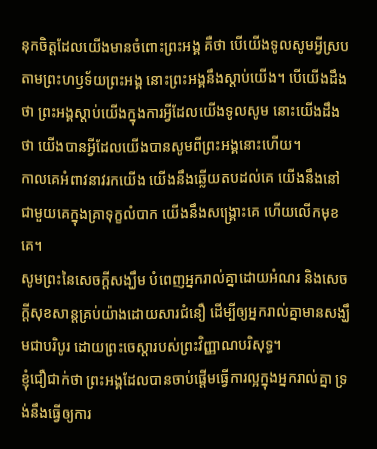នុកចិត្តដែលយើងមានចំពោះព្រះអង្គ គឺថា បើយើងទូលសូមអ្វីស្របតាមព្រះហឫទ័យព្រះអង្គ នោះព្រះអង្គនឹងស្តាប់យើង។ បើយើងដឹងថា ព្រះអង្គស្តាប់យើងក្នុងការអ្វីដែលយើងទូលសូម នោះយើងដឹងថា យើងបានអ្វីដែលយើងបានសូមពីព្រះអង្គនោះហើយ។
កាលគេអំពាវនាវរកយើង យើងនឹងឆ្លើយតបដល់គេ យើងនឹងនៅជាមួយគេក្នុងគ្រាទុក្ខលំបាក យើងនឹងសង្គ្រោះគេ ហើយលើកមុខគេ។
សូមព្រះនៃសេចក្តីសង្ឃឹម បំពេញអ្នករាល់គ្នាដោយអំណរ និងសេចក្តីសុខសាន្តគ្រប់យ៉ាងដោយសារជំនឿ ដើម្បីឲ្យអ្នករាល់គ្នាមានសង្ឃឹមជាបរិបូរ ដោយព្រះចេស្តារបស់ព្រះវិញ្ញាណបរិសុទ្ធ។
ខ្ញុំជឿជាក់ថា ព្រះអង្គដែលបានចាប់ផ្តើមធ្វើការល្អក្នុងអ្នករាល់គ្នា ទ្រង់នឹងធ្វើឲ្យការ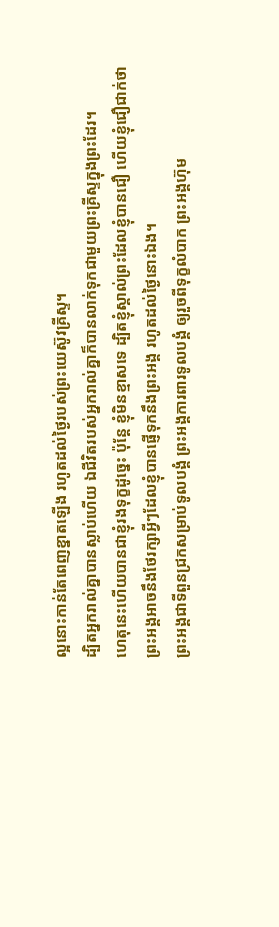ល្អនោះកាន់តែពេញខ្នាតឡើង រហូតដល់ថ្ងៃរបស់ព្រះយេស៊ូវគ្រីស្ទ។
ដ្បិតអ្នករាល់គ្នាបានស្លាប់ហើយ ឯជីវិតរបស់អ្នករាល់គ្នាក៏បានលាក់ទុកជាមួយព្រះគ្រីស្ទក្នុងព្រះដែរ។
ហេតុនេះហើយបានជាខ្ញុំរងទុក្ខដូច្នេះ ប៉ុន្ដែ ខ្ញុំមិនខ្មាសទេ ដ្បិតខ្ញុំស្គាល់ព្រះដែលខ្ញុំបានជឿ ហើយខ្ញុំជឿជាក់ថា ព្រះអង្គអាចនឹងថែរក្សាអ្វីៗដែលខ្ញុំបានផ្ញើទុកនឹងព្រះអង្គ រហូតដល់ថ្ងៃនោះឯង។
ព្រះអង្គជាទីពួនជ្រកសម្រាប់ទូលបង្គំ ព្រះអង្គការពារទូលបង្គំ ឲ្យរួចពីទុក្ខលំបាក ព្រះអង្គហ៊ុម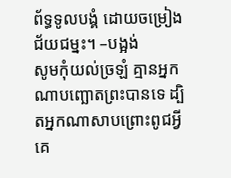ព័ទ្ធទូលបង្គំ ដោយចម្រៀងជ័យជម្នះ។ –បង្អង់
សូមកុំយល់ច្រឡំ គ្មានអ្នកណាបញ្ឆោតព្រះបានទេ ដ្បិតអ្នកណាសាបព្រោះពូជអ្វី គេ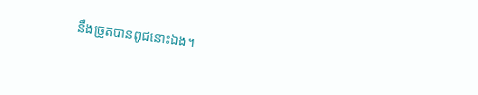នឹងច្រូតបានពូជនោះឯង។